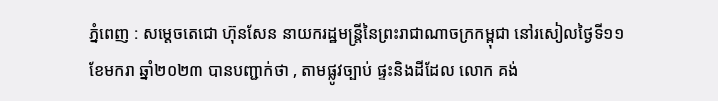ភ្នំពេញ : សម្តេចតេជោ ហ៊ុនសែន នាយករដ្ឋមន្ត្រីនៃព្រះរាជាណាចក្រកម្ពុជា នៅរសៀលថ្ងៃទី១១ ខែមករា ឆ្នាំ២០២៣ បានបញ្ជាក់ថា , តាមផ្លូវច្បាប់ ផ្ទះនិងដីដែល លោក គង់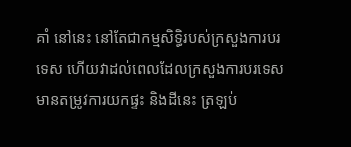គាំ នៅនេះ នៅតែជាកម្មសិទ្ធិរបស់ក្រសួងការបរទេស ហើយវាដល់ពេលដែលក្រសួងការបរទេស មានតម្រូវការយកផ្ទះ និងដីនេះ ត្រឡប់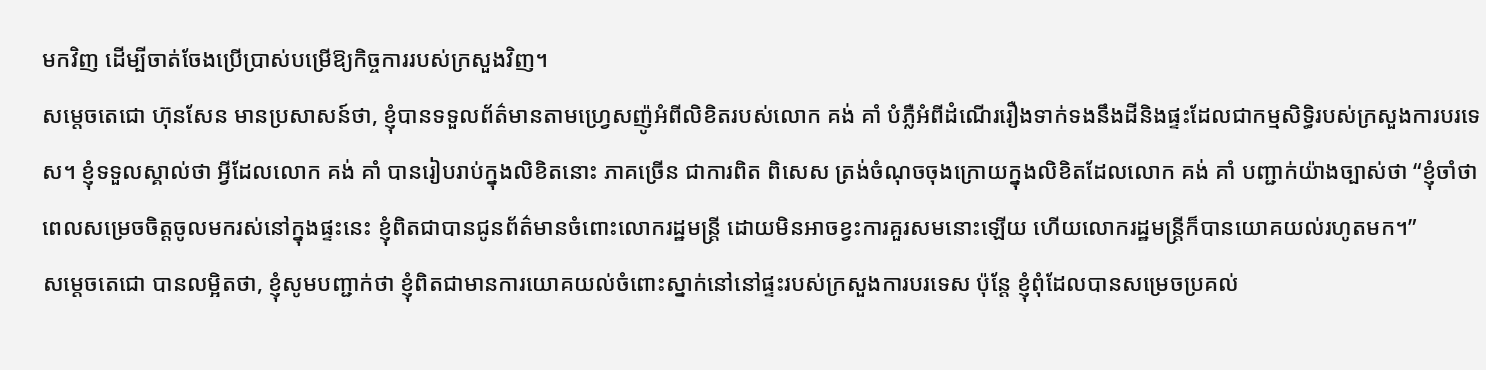មកវិញ ដើម្បីចាត់ចែងប្រើប្រាស់បម្រើឱ្យកិច្ចការរបស់ក្រសួងវិញ។
សម្តេចតេជោ ហ៊ុនសែន មានប្រសាសន៍ថា, ខ្ញុំបានទទួលព័ត៌មានតាមហ្រ្វេសញ៉ូអំពីលិខិតរបស់លោក គង់ គាំ បំភ្លឺអំពីដំណើររឿងទាក់ទងនឹងដីនិងផ្ទះដែលជាកម្មសិទ្ធិរបស់ក្រសួងការបរទេស។ ខ្ញុំទទួលស្គាល់ថា អ្វីដែលលោក គង់ គាំ បានរៀបរាប់ក្នុងលិខិតនោះ ភាគច្រើន ជាការពិត ពិសេស ត្រង់ចំណុចចុងក្រោយក្នុងលិខិតដែលលោក គង់ គាំ បញ្ជាក់យ៉ាងច្បាស់ថា “ខ្ញុំចាំថាពេលសម្រេចចិត្តចូលមករស់នៅក្នុងផ្ទះនេះ ខ្ញុំពិតជាបានជូនព័ត៌មានចំពោះលោករដ្ឋមន្រ្តី ដោយមិនអាចខ្វះការគួរសមនោះឡើយ ហើយលោករដ្ឋមន្រ្តីក៏បានយោគយល់រហូតមក។”
សម្តេចតេជោ បានលម្អិតថា, ខ្ញុំសូមបញ្ជាក់ថា ខ្ញុំពិតជាមានការយោគយល់ចំពោះស្នាក់នៅនៅផ្ទះរបស់ក្រសួងការបរទេស ប៉ុន្តែ ខ្ញុំពុំដែលបានសម្រេចប្រគល់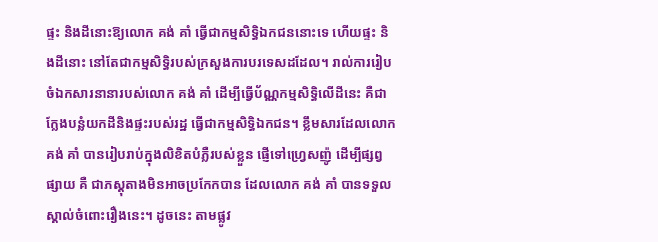ផ្ទះ និងដីនោះឱ្យលោក គង់ គាំ ធ្វើជាកម្មសិទ្ធិឯកជននោះទេ ហើយផ្ទះ និងដីនោះ នៅតែជាកម្មសិទ្ធិរបស់ក្រសួងការបរទេសដដែល។ រាល់ការរៀបចំឯកសារនានារបស់លោក គង់ គាំ ដើម្បីធ្វើប័ណ្ណកម្មសិទ្ធិលើដីនេះ គឺជាក្លែងបន្លំយកដីនិងផ្ទះរបស់រដ្ឋ ធ្វើជាកម្មសិទ្ធិឯកជន។ ខ្លឹមសារដែលលោក គង់ គាំ បានរៀបរាប់ក្នុងលិខិតបំភ្លឺរបស់ខ្លួន ផ្ញើទៅហ្រ្វេសញ៉ូ ដើម្បីផ្សព្វផ្សាយ គឺ ជាភស្តុតាងមិនអាចប្រកែកបាន ដែលលោក គង់ គាំ បានទទួលស្គាល់ចំពោះរឿងនេះ។ ដូចនេះ តាមផ្លូវ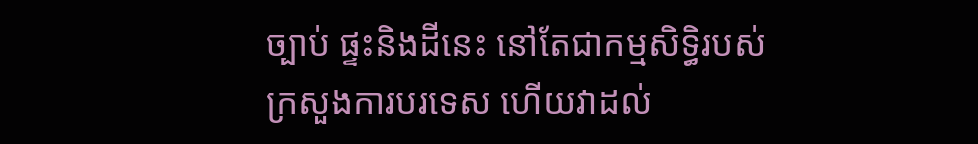ច្បាប់ ផ្ទះនិងដីនេះ នៅតែជាកម្មសិទ្ធិរបស់ក្រសួងការបរទេស ហើយវាដល់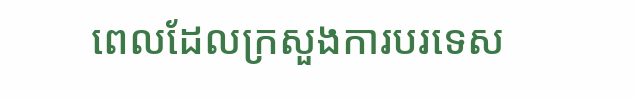ពេលដែលក្រសួងការបរទេស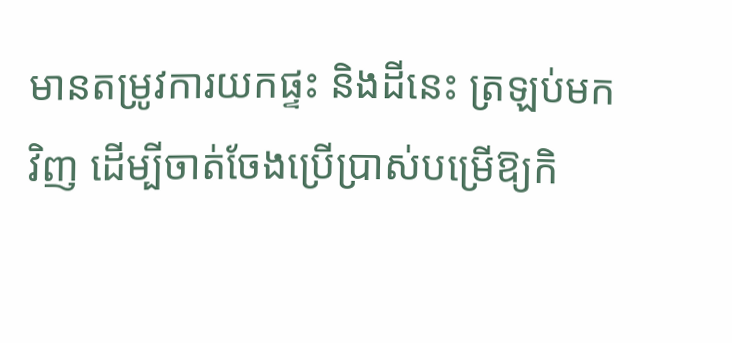មានតម្រូវការយកផ្ទះ និងដីនេះ ត្រឡប់មកវិញ ដើម្បីចាត់ចែងប្រើប្រាស់បម្រើឱ្យកិ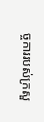ច្ចការរបស់ក្រសួ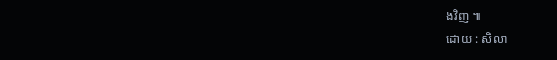ងវិញ ៕
ដោយ : សិលា